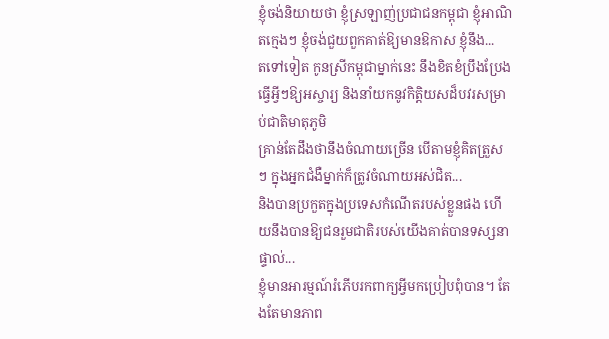ខ្ញុំចង់និយាយថា ខ្ញុំស្រឡាញ់ប្រជាជនកម្ពុជា ខ្ញុំអាណិតក្មេងៗ ខ្ញុំចង់ជួយពួកគាត់ឱ្យមានឱកាស ខ្ញុំនឹង...
តទៅទៀត កូនស្រីកម្ពុជាម្នាក់នេះ នឹងខិតខំប្រឹងប្រែងធ្វើអ្វីៗឱ្យអស្ចារ្យ និងនាំយកនូវកិត្តិយសដ៏បវរសម្រាប់ជាតិមាតុភូមិ
គ្រាន់តែដឹងថានឹងចំណាយច្រើន បើតាមខ្ញុំគិតត្រួសៗ ក្នុងអ្នកជំងឺម្នាក់ក៏ត្រូវចំណាយអស់ជិត...
និងបានប្រកួតក្នុងប្រទេសកំណើតរបស់ខ្លួនផង ហើយនឹងបានឱ្យជនរួមជាតិរបស់យើងគាត់បានទស្សនាផ្ទាល់...
ខ្ញុំមានអារម្មណ៍រំភើបរកពាក្យអ្វីមកប្រៀបពុំបាន។ តែងតែមានភាព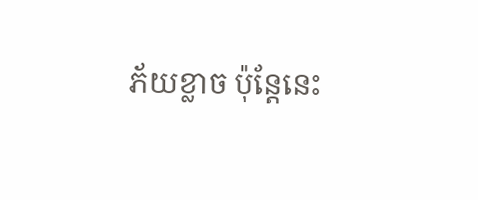ភ័យខ្លាច ប៉ុន្តែនេះ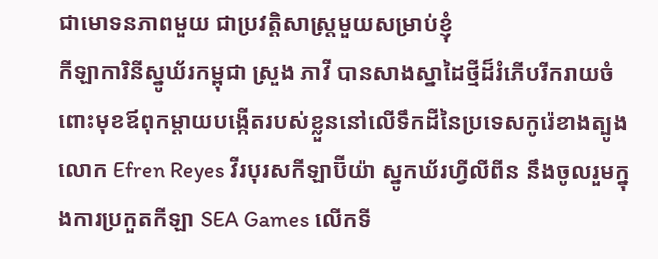ជាមោទនភាពមួយ ជាប្រវត្តិសាស្ត្រមួយសម្រាប់ខ្ញុំ
កីឡាការិនីស្នូឃ័រកម្ពុជា ស្រួង ភាវី បានសាងស្នាដៃថ្មីដ៏រំភើបរីករាយចំពោះមុខឪពុកម្តាយបង្កើតរបស់ខ្លួននៅលើទឹកដីនៃប្រទេសកូរ៉េខាងត្បូង
លោក Efren Reyes វីរបុរសកីឡាប៊ីយ៉ា ស្នូកឃ័រហ្វីលីពីន នឹងចូលរួមក្នុងការប្រកួតកីឡា SEA Games លើកទី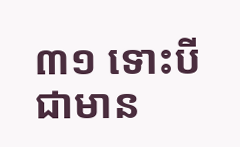៣១ ទោះបីជាមាន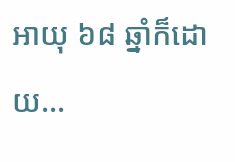អាយុ ៦៨ ឆ្នាំក៏ដោយ...